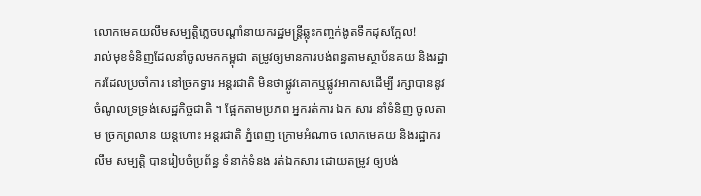លោកមេគយលឹមសម្បត្តិភ្លេចបណ្តាំនាយករដ្ឋមន្រ្តីឆ្លុះកញ្ចក់ងូតទឹកដុសក្អែល!
រាល់មុខទំនិញដែលនាំចូលមកកម្ពុជា តម្រូវឲ្យមានការបង់ពន្ធតាមស្ថាប័នគយ និងរដ្ឋាករដែលប្រចាំការ នៅច្រកទ្វារ អន្តរជាតិ មិនថាផ្លូវគោកឬផ្លូវអាកាសដើម្បី រក្សាបាននូវចំណូលទ្រទ្រង់សេដ្ឋកិច្ចជាតិ ។ ផ្អែកតាមប្រភព អ្នករត់ការ ឯក សារ នាំទំនិញ ចូលតាម ច្រកព្រលាន យន្តហោះ អន្តរជាតិ ភ្នំពេញ ក្រោមអំណាច លោកមេគយ និងរដ្ឋាករ លឹម សម្បត្តិ បានរៀបចំប្រព័ន្ធ ទំនាក់ទំនង រត់ឯកសារ ដោយតម្រូវ ឲ្យបង់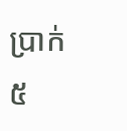ប្រាក់៥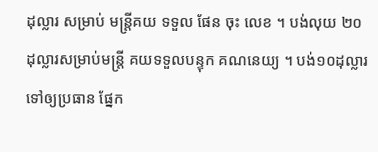ដុល្លារ សម្រាប់ មន្ត្រីគយ ទទួល ផែន ចុះ លេខ ។ បង់លុយ ២០ដុល្លារសម្រាប់មន្ត្រី គយទទួលបន្ទុក គណនេយ្យ ។ បង់១០ដុល្លារ ទៅឲ្យប្រធាន ផ្នែក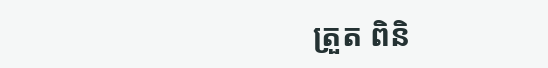ត្រួត ពិនិ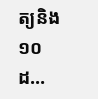ត្យនិង១០ ដ…